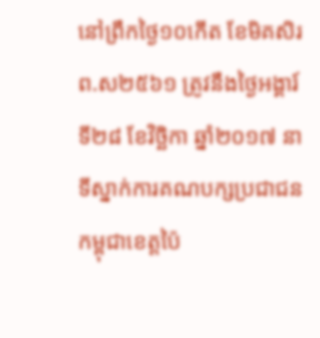នៅព្រឹកថ្ងៃ១០កើត ខែមិគសិរ ព.ស២៥៦១ ត្រូវនឹងថ្ងៃអង្គារ៍ ទី២៨ ខែវិច្ឆិកា ឆ្នាំ២០១៧ នាទីស្នាក់ការគណបក្សប្រជាជនកម្ពុជាខេត្តប៉ៃ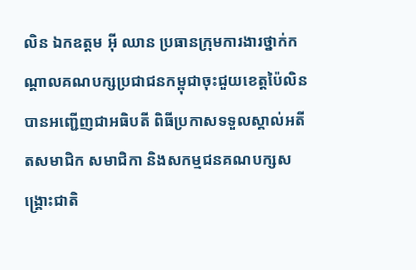លិន ឯកឧត្ដម អ៊ី ឈាន ប្រធានក្រុមការងារថ្នាក់កណ្តាលគណបក្សប្រជាជនកម្ពុជាចុះជួយខេត្តប៉ៃលិន បានអញ្ជើញជាអធិបតី ពិធីប្រកាសទទួលស្គាល់អតីតសមាជិក សមាជិកា និងសកម្មជនគណបក្សសង្គ្រោះជាតិ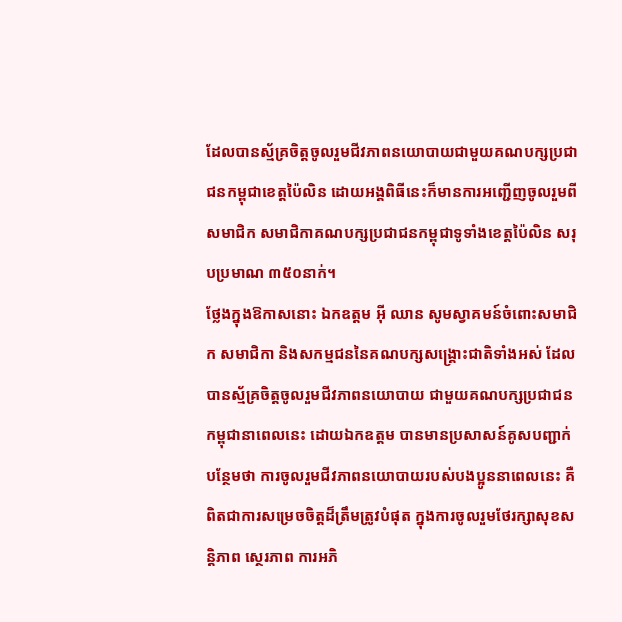ដែលបានស្ម័គ្រចិត្តចូលរួមជីវភាពនយោបាយជាមួយគណបក្សប្រជាជនកម្ពុជាខេត្តប៉ៃលិន ដោយអង្គពិធីនេះក៏មានការអញ្ជើញចូលរួមពីសមាជិក សមាជិកាគណបក្សប្រជាជនកម្ពុជាទូទាំងខេត្តប៉ៃលិន សរុបប្រមាណ ៣៥០នាក់។
ថ្លែងក្នុងឱកាសនោះ ឯកឧត្តម អ៊ី ឈាន សូមស្វាគមន៍ចំពោះសមាជិក សមាជិកា និងសកម្មជននៃគណបក្សសង្គ្រោះជាតិទាំងអស់ ដែលបានស្ម័គ្រចិត្តចូលរួមជីវភាពនយោបាយ ជាមួយគណបក្សប្រជាជនកម្ពុជានាពេលនេះ ដោយឯកឧត្តម បានមានប្រសាសន៍គូសបញ្ជាក់បន្ថែមថា ការចូលរួមជីវភាពនយោបាយរបស់បងប្អូននាពេលនេះ គឺពិតជាការសម្រេចចិត្តដ៏ត្រឹមត្រូវបំផុត ក្នុងការចូលរួមថែរក្សាសុខសន្តិភាព ស្ថេរភាព ការអភិ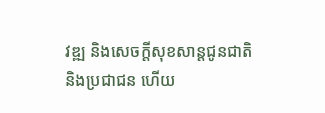វឌ្ឍ និងសេចក្តីសុខសាន្តជូនជាតិ និងប្រជាជន ហើយ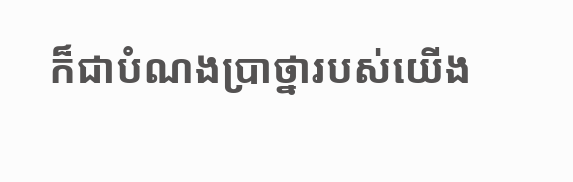ក៏ជាបំណងប្រាថ្នារបស់យើង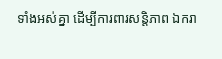ទាំងអស់គ្នា ដើម្បីការពារសន្តិភាព ឯករា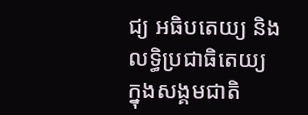ជ្យ អធិបតេយ្យ និងលទ្ធិប្រជាធិតេយ្យ ក្នុងសង្គមជាតិ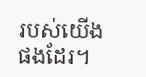របស់យើងផងដែរ។